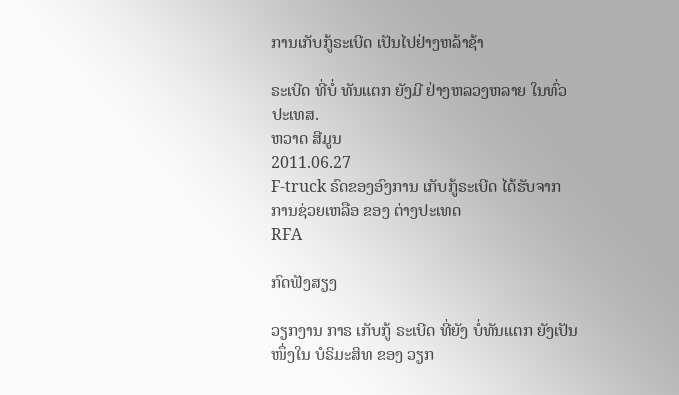ການເກັບກູ້ຣະເບີດ ເປັນໄປຢ່າງຫລ້າຊ້າ

ຣະເບີດ ທີ່ບໍ່ ທັນແຕກ ຍັງມີ ຢ່າງຫລວງຫລາຍ ໃນທົ່ວ ປະເທສ.
ຫວາດ ສີມູນ
2011.06.27
F-truck ຣົດຂອງອົງການ ເກັບກູ້ຣະເບີດ ໄດ້ຮັບຈາກ ການຊ່ວຍເຫລືອ ຂອງ ຕ່າງປະເທດ
RFA

ກົດຟັງສຽງ

ວຽກງານ ກາຣ ເກັບກູ້ ຣະເບີດ ທີ່ຍັງ ບໍ່ທັນແຕກ ຍັງເປັນ ໜຶ່ງໃນ ບໍຣິມະສິທ ຂອງ ວຽກ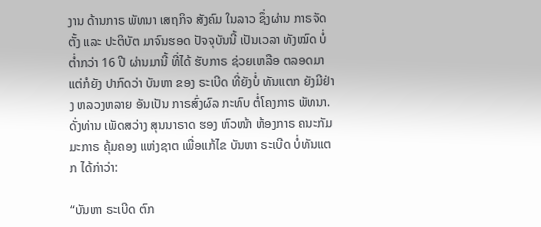ງານ ດ້ານກາຣ ພັທນາ ເສຖກິຈ ສັງຄົມ ໃນລາວ ຊຶ່ງຜ່ານ ກາຣຈັດຕັ້ງ ແລະ ປະຕິບັຕ ມາຈົນຮອດ ປັຈຈຸບັນນີ້ ເປັນເວລາ ທັງໝົດ ບໍ່ຕໍ່າກວ່າ 16 ປີ ຜ່ານມານີ້ ທີ່ໄດ້ ຮັບກາຣ ຊ່ວຍເຫລືອ ຕລອດມາ ແຕ່ກໍຍັງ ປາກົດວ່າ ບັນຫາ ຂອງ ຣະເບີດ ທີ່ຍັງບໍ່ ທັນແຕກ ຍັງມີຢ່າງ ຫລວງຫລາຍ ອັນເປັນ ກາຣສົ່ງຜົລ ກະທົບ ຕໍ່ໂຄງກາຣ ພັທນາ. ດັ່ງທ່ານ ເພັດສວ່າງ ສຸນນາຣາດ ຮອງ ຫົວໜ້າ ຫ້ອງກາຣ ຄນະກັມມະກາຣ ຄຸ້ມຄອງ ແຫ່ງຊາຕ ເພື່ອແກ້ໄຂ ບັນຫາ ຣະເບີດ ບໍ່ທັນແຕກ ໄດ້ກ່າວ່າ:

“ບັນຫາ ຣະເບີດ ຕົກ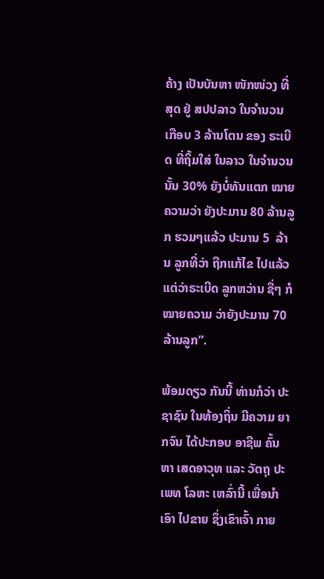ຄ້າງ ເປັນບັນຫາ ໜັກໜ່ວງ ທີ່ສຸດ ຢູ່ ສປປລາວ ໃນຈຳນວນ ເກືອບ 3 ລ້ານໂຕນ ຂອງ ຣະເບີດ ທີ່ຖິ້ມໃສ່ ໃນລາວ ໃນຈຳນວນນັ້ນ 30% ຍັງບໍ່ທັນແຕກ ໝາຍຄວາມວ່າ ຍັງປະມານ 80 ລ້ານລູກ ຮວມໆແລ້ວ ປະມານ 5  ລ້ານ ລູກທີ່ວ່າ ຖືກແກ້ໄຂ ໄປແລ້ວ ແຕ່ວ່າຣະເບີດ ລູກຫວ່ານ ຊື່ໆ ກໍໝາຍຄວາມ ວ່າຍັງປະມານ 70 ລ້ານລູກ”.

ພ້ອມດຽວ ກັນນີ້ ທ່ານກໍວ່າ ປະຊາຊົນ ໃນທ້ອງຖິ່ນ ມີຄວາມ ຍາກຈົນ ໄດ້ປະກອບ ອາຊີພ ຄົ້ນຫາ ເສດອາວຸທ ແລະ ວັຕຖຸ ປະເພທ ໂລຫະ ເຫລົ່ານີ້ ເພື່ອນຳເອົາ ໄປຂາຍ ຊຶ່ງເຂົາເຈົ້າ ກາຍ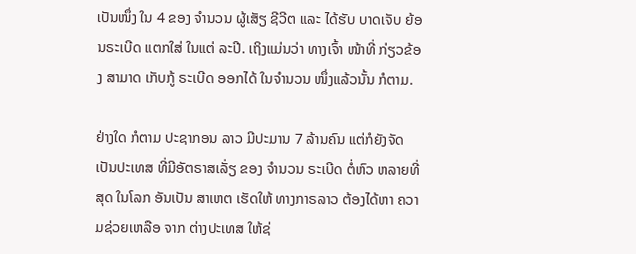ເປັນໜຶ່ງ ໃນ 4 ຂອງ ຈຳນວນ ຜູ້ເສັຽ ຊີວີຕ ແລະ ໄດ້ຮັບ ບາດເຈັບ ຍ້ອນຣະເບີດ ແຕກໃສ່ ໃນແຕ່ ລະປີ. ເຖິງແມ່ນວ່າ ທາງເຈົ້າ ໜ້າທີ່ ກ່ຽວຂ້ອງ ສາມາດ ເກັບກູ້ ຣະເບີດ ອອກໄດ້ ໃນຈຳນວນ ໜຶ່ງແລ້ວນັ້ນ ກໍຕາມ.

ຢ່າງໃດ ກໍຕາມ ປະຊາກອນ ລາວ ມີປະມານ 7 ລ້ານຄົນ ແຕ່ກໍຍັງຈັດ ເປັນປະເທສ ທີ່ມີອັຕຣາສເລັ່ຽ ຂອງ ຈຳນວນ ຣະເບີດ ຕໍ່ຫົວ ຫລາຍທີ່ສຸດ ໃນໂລກ ອັນເປັນ ສາເຫຕ ເຮັດໃຫ້ ທາງກາຣລາວ ຕ້ອງໄດ້ຫາ ຄວາມຊ່ວຍເຫລືອ ຈາກ ຕ່າງປະເທສ ໃຫ້ຊ່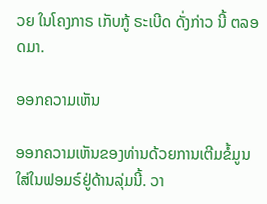ວຍ ໃນໂຄງກາຣ ເກັບກູ້ ຣະເບີດ ດັ່ງກ່າວ ນີ້ ຕລອດມາ.

ອອກຄວາມເຫັນ

ອອກຄວາມເຫັນຂອງທ່ານດ້ວຍການເຕີມຂໍ້ມູນໃສ່ໃນຟອມຣ໌ຢູ່ດ້ານລຸ່ມນີ້. ວາ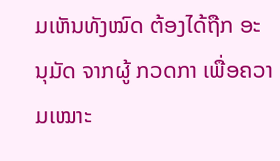ມເຫັນທັງໝົດ ຕ້ອງໄດ້ຖືກ ອະນຸມັດ ຈາກຜູ້ ກວດກາ ເພື່ອຄວາມເໝາະ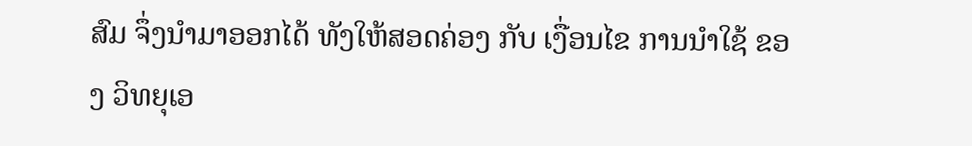ສົມ ຈຶ່ງນໍາມາອອກໄດ້ ທັງໃຫ້ສອດຄ່ອງ ກັບ ເງື່ອນໄຂ ການນຳໃຊ້ ຂອງ ວິທຍຸເອ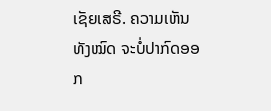ເຊັຍເສຣີ. ຄວາມເຫັນທັງໝົດ ຈະບໍ່ປາກົດອອກ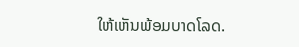ໃຫ້ເຫັນພ້ອມບາດໂລດ.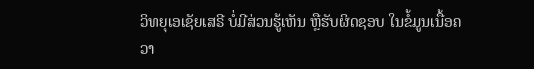ວິທຍຸເອເຊັຍເສຣີ ບໍ່ມີສ່ວນຮູ້ເຫັນ ຫຼືຮັບຜິດຊອບ ໃນຂໍ້ມູນເນື້ອຄວາ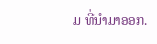ມ ທີ່ນໍາມາອອກ.